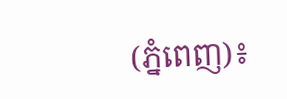(ភ្នំពេញ)៖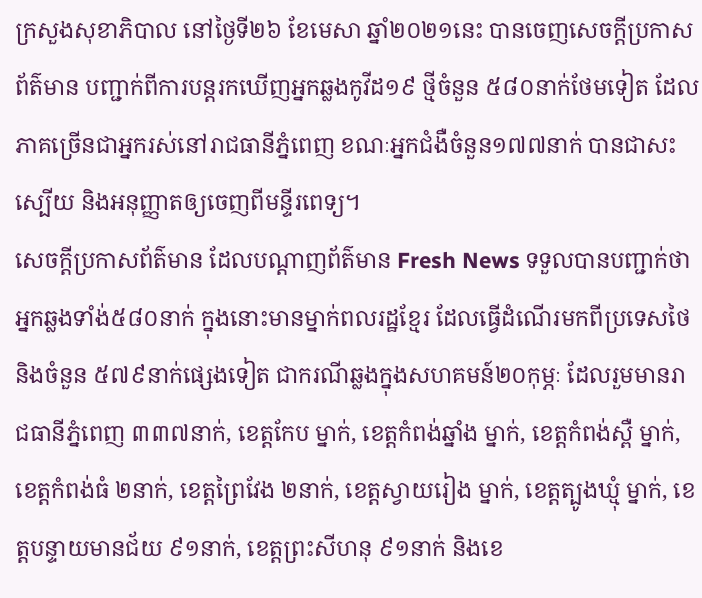ក្រសួងសុខាភិបាល នៅថ្ងៃទី២៦ ខែមេសា ឆ្នាំ២០២១នេះ បានចេញសេចក្តីប្រកាសព័ត៌មាន បញ្ជាក់ពីការបន្តរកឃើញអ្នកឆ្លងកូវីដ១៩ ថ្មីចំនួន ៥៨០នាក់ថែមទៀត ដែលភាគច្រើនជាអ្នករស់នៅរាជធានីភ្នំពេញ ខណៈអ្នកជំងឺចំនួន១៧៧នាក់ បានជាសះស្បើយ និងអនុញ្ញាតឲ្យចេញពីមន្ទីរពេទ្យ។
សេចក្តីប្រកាសព័ត៌មាន ដែលបណ្តាញព័ត៌មាន Fresh News ទទួលបានបញ្ជាក់ថា អ្នកឆ្លងទាំង់៥៨០នាក់ ក្នុងនោះមានម្នាក់ពលរដ្ឋខ្មែរ ដែលធ្វើដំណើរមកពីប្រទេសថៃ និងចំនួន ៥៧៩នាក់ផ្សេងទៀត ជាករណីឆ្លងក្នុងសហគមន៍២០កុម្ភៈ ដែលរួមមានរាជធានីភ្នំពេញ ៣៣៧នាក់, ខេត្តកែប ម្នាក់, ខេត្តកំពង់ឆ្នាំង ម្នាក់, ខេត្តកំពង់ស្ពឺ ម្នាក់, ខេត្តកំពង់ធំ ២នាក់, ខេត្តព្រៃវែង ២នាក់, ខេត្តស្វាយរៀង ម្នាក់, ខេត្តត្បូងឃ្មុំ ម្នាក់, ខេត្តបន្ទាយមានជ័យ ៩១នាក់, ខេត្តព្រះសីហនុ ៩១នាក់ និងខេ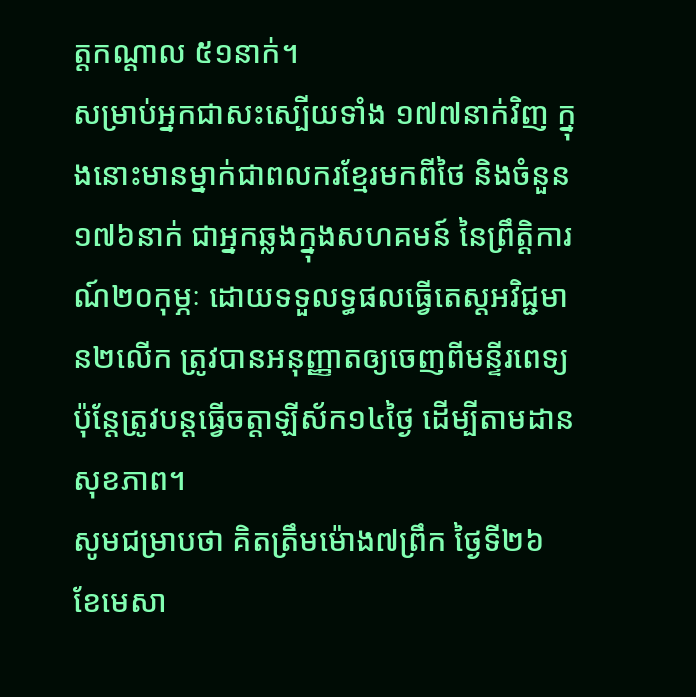ត្តកណ្តាល ៥១នាក់។
សម្រាប់អ្នកជាសះស្បើយទាំង ១៧៧នាក់វិញ ក្នុងនោះមានម្នាក់ជាពលករខ្មែរមកពីថៃ និងចំនួន ១៧៦នាក់ ជាអ្នកឆ្លងក្នុងសហគមន៍ នៃព្រឹត្តិការណ៍២០កុម្ភៈ ដោយទទួលទ្ធផលធ្វើតេស្តអវិជ្ជមាន២លើក ត្រូវបានអនុញ្ញាតឲ្យចេញពីមន្ទីរពេទ្យ ប៉ុន្តែត្រូវបន្តធ្វើចត្តាឡីស័ក១៤ថ្ងៃ ដើម្បីតាមដានសុខភាព។
សូមជម្រាបថា គិតត្រឹមម៉ោង៧ព្រឹក ថ្ងៃទី២៦ ខែមេសា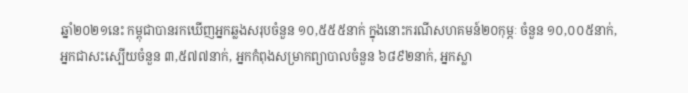ឆ្នាំ២០២១នេះ កម្ពុជាបានរកឃើញអ្នកឆ្លងសរុបចំនួន ១០,៥៥៥នាក់ ក្នុងនោះករណីសហគមន៍២០កុម្ភៈ ចំនួន ១០,០០៥នាក់, អ្នកជាសះស្បើយចំនួន ៣,៥៧៧នាក់, អ្នកកំពុងសម្រាកព្យាបាលចំនួន ៦៨៩២នាក់, អ្នកស្លា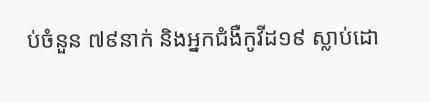ប់ចំនួន ៧៩នាក់ និងអ្នកជំងឺកូវីដ១៩ ស្លាប់ដោ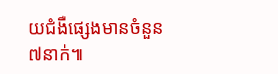យជំងឺផ្សេងមានចំនួន ៧នាក់៕